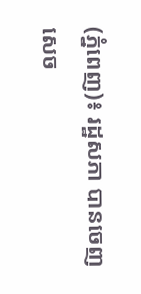(ភ្នំពេញ)៖ រដ្ឋសភា បានចេញសេច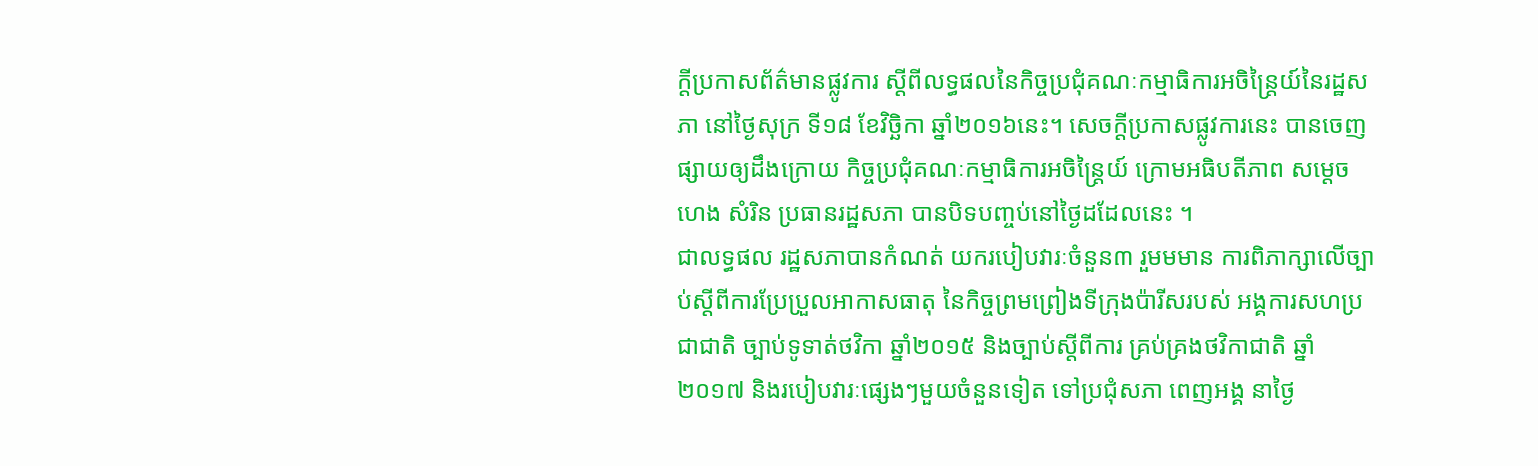ក្តីប្រកាសព័ត៌មានផ្លូវការ ស្តីពីលទ្ធផលនៃកិច្ចប្រជុំគណៈកម្មាធិការអចិន្រ្តៃយ៍នៃរដ្ឋសភា នៅថ្ងៃសុក្រ ទី១៨ ខែវិច្ឆិកា ឆ្នាំ២០១៦នេះ។ សេចក្តីប្រកាសផ្លូវការនេះ បានចេញផ្សាយឲ្យដឹងក្រោយ កិច្ចប្រជុំគណៈកម្មាធិការអចិន្រ្តៃយ៍ ក្រោមអធិបតីភាព សម្តេច ហេង សំរិន ប្រធានរដ្ឋសភា បានបិទបញ្ចប់នៅថ្ងៃដដែលនេះ ។
ជាលទ្ធផល រដ្ឋសភាបានកំណត់ យករបៀបវារៈចំនួន៣ រួមមមាន ការពិភាក្សាលើច្បាប់ស្តីពីការប្រែប្រួលអាកាសធាតុ នៃកិច្ចព្រមព្រៀងទីក្រុងប៉ារីសរបស់ អង្គការសហប្រជាជាតិ ច្បាប់ទូទាត់ថវិកា ឆ្នាំ២០១៥ និងច្បាប់ស្តីពីការ គ្រប់គ្រងថវិកាជាតិ ឆ្នាំ២០១៧ និងរបៀបវារៈផ្សេងៗមួយចំនួនទៀត ទៅប្រជុំសភា ពេញអង្គ នាថ្ងៃ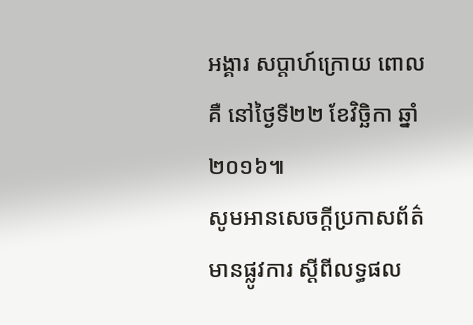អង្គារ សប្តាហ៍ក្រោយ ពោលគឺ នៅថ្ងៃទី២២ ខែវិច្ឆិកា ឆ្នាំ២០១៦៕
សូមអានសេចក្តីប្រកាសព័ត៌មានផ្លូវការ ស្តីពីលទ្ធផល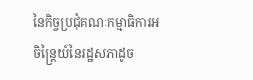នៃកិច្ចប្រជុំគណៈកម្មាធិការអចិន្រ្តៃយ៍នៃរដ្ឋសភាដូច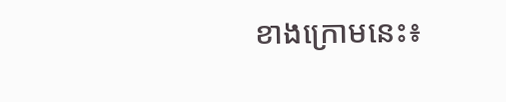ខាងក្រោមនេះ៖